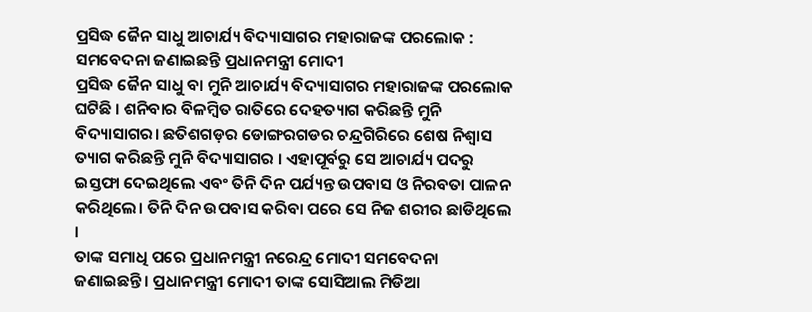ପ୍ରସିଦ୍ଧ ଜୈନ ସାଧୁ ଆଚାର୍ଯ୍ୟ ବିଦ୍ୟାସାଗର ମହାରାଜଙ୍କ ପରଲୋକ : ସମବେଦନା ଜଣାଇଛନ୍ତି ପ୍ରଧାନମନ୍ତ୍ରୀ ମୋଦୀ
ପ୍ରସିଦ୍ଧ ଜୈନ ସାଧୁ ବା ମୁନି ଆଚାର୍ଯ୍ୟ ବିଦ୍ୟାସାଗର ମହାରାଜଙ୍କ ପରଲୋକ ଘଟିଛି । ଶନିବାର ବିଳମ୍ବିତ ରାତିରେ ଦେହତ୍ୟାଗ କରିଛନ୍ତି ମୁନି ବିଦ୍ୟାସାଗର। ଛତିଶଗଡ଼ର ଡୋଙ୍ଗରଗଡର ଚନ୍ଦ୍ରଗିରିରେ ଶେଷ ନିଶ୍ୱାସ ତ୍ୟାଗ କରିଛନ୍ତି ମୁନି ବିଦ୍ୟାସାଗର । ଏହାପୂର୍ବରୁ ସେ ଆଚାର୍ଯ୍ୟ ପଦରୁ ଇସ୍ତଫା ଦେଇଥିଲେ ଏବଂ ତିନି ଦିନ ପର୍ଯ୍ୟନ୍ତ ଉପବାସ ଓ ନିରବତା ପାଳନ କରିଥିଲେ। ତିନି ଦିନ ଉପବାସ କରିବା ପରେ ସେ ନିଜ ଶରୀର ଛାଡିଥିଲେ ।
ତାଙ୍କ ସମାଧି ପରେ ପ୍ରଧାନମନ୍ତ୍ରୀ ନରେନ୍ଦ୍ର ମୋଦୀ ସମବେଦନା ଜଣାଇଛନ୍ତି। ପ୍ରଧାନମନ୍ତ୍ରୀ ମୋଦୀ ତାଙ୍କ ସୋସିଆଲ ମିଡିଆ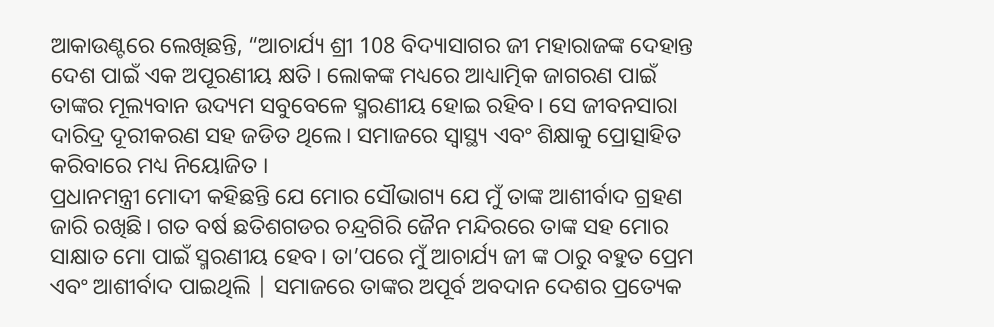ଆକାଉଣ୍ଟରେ ଲେଖିଛନ୍ତି, “ଆଚାର୍ଯ୍ୟ ଶ୍ରୀ 108 ବିଦ୍ୟାସାଗର ଜୀ ମହାରାଜଙ୍କ ଦେହାନ୍ତ ଦେଶ ପାଇଁ ଏକ ଅପୂରଣୀୟ କ୍ଷତି। ଲୋକଙ୍କ ମଧ୍ୟରେ ଆଧ୍ୟାତ୍ମିକ ଜାଗରଣ ପାଇଁ ତାଙ୍କର ମୂଲ୍ୟବାନ ଉଦ୍ୟମ ସବୁବେଳେ ସ୍ମରଣୀୟ ହୋଇ ରହିବ। ସେ ଜୀବନସାରା ଦାରିଦ୍ର ଦୂରୀକରଣ ସହ ଜଡିତ ଥିଲେ। ସମାଜରେ ସ୍ୱାସ୍ଥ୍ୟ ଏବଂ ଶିକ୍ଷାକୁ ପ୍ରୋତ୍ସାହିତ କରିବାରେ ମଧ୍ୟ ନିୟୋଜିତ ।
ପ୍ରଧାନମନ୍ତ୍ରୀ ମୋଦୀ କହିଛନ୍ତି ଯେ ମୋର ସୌଭାଗ୍ୟ ଯେ ମୁଁ ତାଙ୍କ ଆଶୀର୍ବାଦ ଗ୍ରହଣ ଜାରି ରଖିଛି। ଗତ ବର୍ଷ ଛତିଶଗଡର ଚନ୍ଦ୍ରଗିରି ଜୈନ ମନ୍ଦିରରେ ତାଙ୍କ ସହ ମୋର ସାକ୍ଷାତ ମୋ ପାଇଁ ସ୍ମରଣୀୟ ହେବ। ତା’ପରେ ମୁଁ ଆଚାର୍ଯ୍ୟ ଜୀ ଙ୍କ ଠାରୁ ବହୁତ ପ୍ରେମ ଏବଂ ଆଶୀର୍ବାଦ ପାଇଥିଲି | ସମାଜରେ ତାଙ୍କର ଅପୂର୍ବ ଅବଦାନ ଦେଶର ପ୍ରତ୍ୟେକ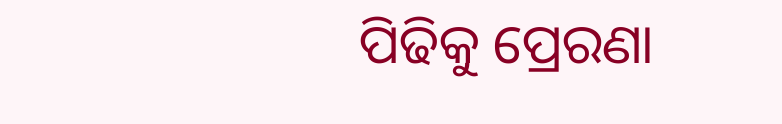ପିଢିକୁ ପ୍ରେରଣା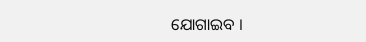ଯୋଗାଇବ ।